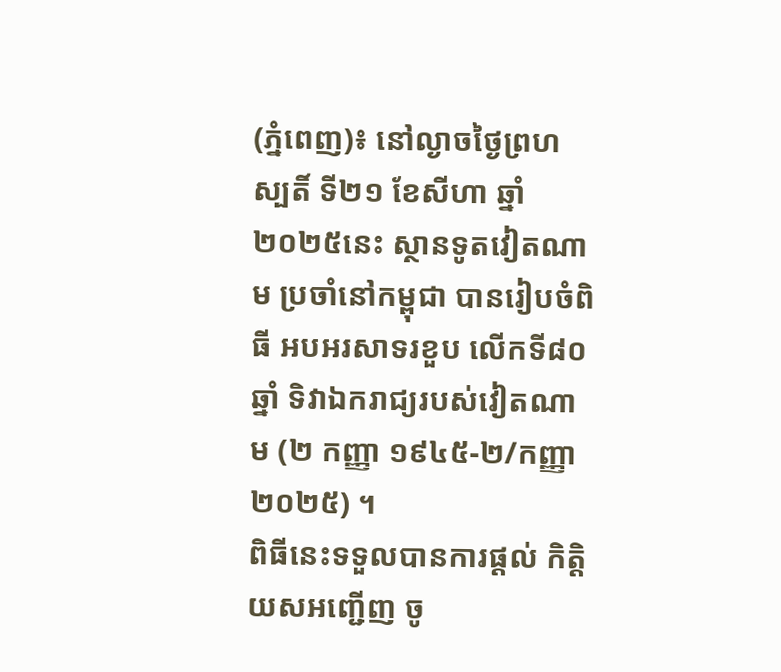(ភ្នំពេញ)៖ នៅល្ងាចថ្ងៃព្រហស្បតិ៍ ទី២១ ខែសីហា ឆ្នាំ២០២៥នេះ ស្ថានទូតវៀតណាម ប្រចាំនៅកម្ពុជា បានរៀបចំពិធី អបអរសាទរខួប លើកទី៨០ឆ្នាំ ទិវាឯករាជ្យរបស់វៀតណាម (២ កញ្ញា ១៩៤៥-២/កញ្ញា ២០២៥) ។
ពិធីនេះទទួលបានការផ្តល់ កិត្តិយសអញ្ជើញ ចូ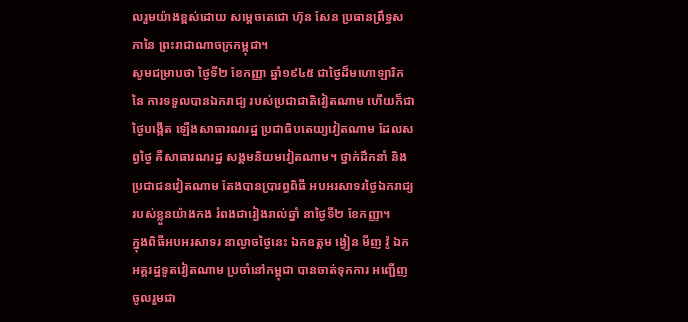លរួមយ៉ាងខ្ពស់ដោយ សម្តេចតេជោ ហ៊ុន សែន ប្រធានព្រឹទ្ធសភានៃ ព្រះរាជាណាចក្រកម្ពុជា។
សូមជម្រាបថា ថ្ងៃទី២ ខែកញ្ញា ឆ្នាំ១៩៤៥ ជាថ្ងៃដ៏មហោឡារិកនៃ ការទទួលបានឯករាជ្យ របស់ប្រជាជាតិវៀតណាម ហើយក៏ជាថ្ងៃបង្កើត ឡើងសាធារណរដ្ឋ ប្រជាធិបតេយ្យវៀតណាម ដែលសព្វថ្ងៃ គឺសាធារណរដ្ឋ សង្គមនិយមវៀតណាម។ ថ្នាក់ដឹកនាំ និងប្រជាជនវៀតណាម តែងបានប្រារព្ធពិធី អបអរសាទរថ្ងៃឯករាជ្យ របស់ខ្លួនយ៉ាងកង រំពងជារៀងរាល់ឆ្នាំ នាថ្ងៃទី២ ខែកញ្ញា។
ក្នុងពិធីអបអរសាទរ នាល្ងាចថ្ងៃនេះ ឯកឧត្តម ង្វៀន មីញ វ៉ូ ឯកអគ្គរដ្ឋទូតវៀតណាម ប្រចាំនៅកម្ពុជា បានចាត់ទុកការ អញ្ជើញចូលរួមជា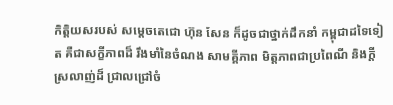កិត្តិយសរបស់ សម្តេចតេជោ ហ៊ុន សែន ក៏ដូចជាថ្នាក់ដឹកនាំ កម្ពុជាដទៃទៀត គឺជាសក្ខីភាពដ៏ រឹងមាំនៃចំណង សាមគ្គីភាព មិត្តភាពជាប្រពៃណី និងក្តីស្រលាញ់ដ៏ ជ្រាលជ្រៅចំ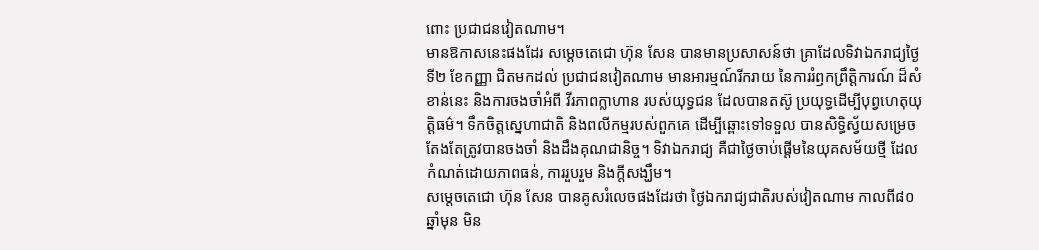ពោះ ប្រជាជនវៀតណាម។
មានឱកាសនេះផងដែរ សម្តេចតេជោ ហ៊ុន សែន បានមានប្រសាសន៍ថា គ្រាដែលទិវាឯករាជ្យថៃ្ងទី២ ខែកញ្ញា ជិតមកដល់ ប្រជាជនវៀតណាម មានអារម្មណ៍រីករាយ នៃការរំឭកព្រឹត្តិការណ៍ ដ៏សំខាន់នេះ និងការចងចាំអំពី វីរភាពក្លាហាន របស់យុទ្ធជន ដែលបានតស៊ូ ប្រយុទ្ធដើម្បីបុព្វហេតុយុត្តិធម៌។ ទឹកចិត្តស្នេហាជាតិ និងពលីកម្មរបស់ពួកគេ ដើម្បីឆ្ពោះទៅទទួល បានសិទ្ធិស្វ័យសម្រេច តែងតែត្រូវបានចងចាំ និងដឹងគុណជានិច្ច។ ទិវាឯករាជ្យ គឺជាថ្ងៃចាប់ផ្តើមនៃយុគសម័យថ្មី ដែលកំណត់ដោយភាពធន់, ការរួបរួម និងក្តីសង្ឃឹម។
សម្តេចតេជោ ហ៊ុន សែន បានគូសរំលេចផងដែរថា ថ្ងៃឯករាជ្យជាតិរបស់វៀតណាម កាលពី៨០ឆ្នាំមុន មិន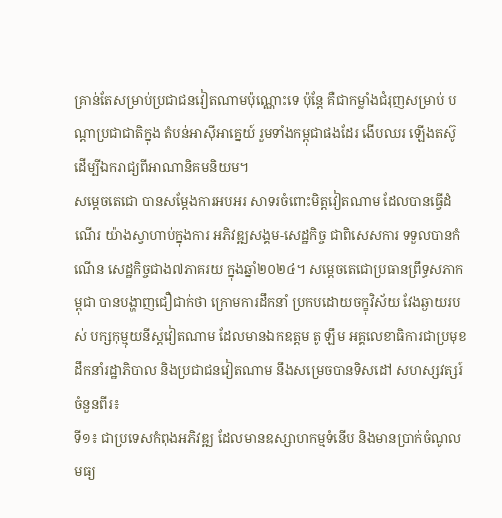គ្រាន់តែសម្រាប់ប្រជាជនវៀតណាមប៉ុណ្ណោះទេ ប៉ុន្តែ គឺជាកម្លាំងជំរុញសម្រាប់ បណ្តាប្រជាជាតិក្នុង តំបន់អាស៊ីអាគ្នេយ៍ រួមទាំងកម្ពុជាផងដែរ ងើបឈរ ឡើងតស៊ូ ដើម្បីឯករាជ្យពីអាណានិគមនិយម។
សម្តេចតេជោ បានសម្តែងការអបអរ សាទរចំពោះមិត្តវៀតណាម ដែលបានធ្វើដំណើរ យ៉ាងស្វាហាប់ក្នុងការ អភិវឌ្ឍសង្គម-សេដ្ឋកិច្ច ជាពិសេសការ ទទួលបានកំណើន សេដ្ឋកិច្ចជាង៧ភាគរយ ក្នុងឆ្នាំ២០២៤។ សម្ដេចតេជោប្រធានព្រឹទ្ធសភាកម្ពុជា បានបង្ហាញជឿជាក់ថា ក្រោមការដឹកនាំ ប្រកបដោយចក្ខុវិស័យ វែងឆ្ងាយរបស់ បក្សកុម្មុយនីស្តវៀតណាម ដែលមានឯកឧត្តម តូ ឡឹម អគ្គលេខាធិការជាប្រមុខ ដឹកនាំរដ្ឋាភិបាល និងប្រជាជនវៀតណាម នឹងសម្រេចបានទិសដៅ សហស្សវត្សរ៍ចំនួនពីរ៖
ទី១៖ ជាប្រទេសកំពុងអភិវឌ្ឍ ដែលមានឧស្សាហកម្មទំនើប និងមានប្រាក់ចំណូល មធ្យ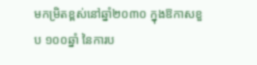មកម្រិតខ្ពស់នៅឆ្នាំ២០៣០ ក្នុងឱកាសខួប ១០០ឆ្នាំ នៃការប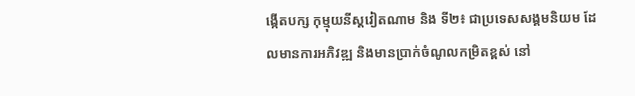ង្កើតបក្ស កុម្មុយនីស្តវៀតណាម និង ទី២៖ ជាប្រទេសសង្គមនិយម ដែលមានការអភិវឌ្ឍ និងមានប្រាក់ចំណូលកម្រិតខ្ពស់ នៅ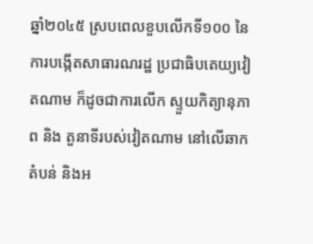ឆ្នាំ២០៤៥ ស្របពេលខួបលើកទី១០០ នៃការបង្កើតសាធារណរដ្ឋ ប្រជាធិបតេយ្យវៀតណាម ក៏ដូចជាការលើក ស្ទួយកិត្យានុភាព និង តួនាទីរបស់វៀតណាម នៅលើឆាកតំបន់ និងអ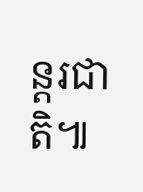ន្តរជាតិ៕